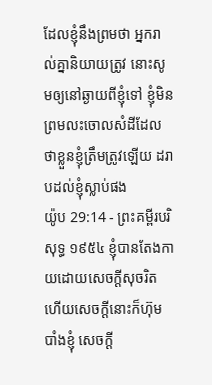ដែលខ្ញុំនឹងព្រមថា អ្នករាល់គ្នានិយាយត្រូវ នោះសូមឲ្យនៅឆ្ងាយពីខ្ញុំទៅ ខ្ញុំមិនព្រមលះចោលសំដីដែលថាខ្លួនខ្ញុំត្រឹមត្រូវឡើយ ដរាបដល់ខ្ញុំស្លាប់ផង
យ៉ូប 29:14 - ព្រះគម្ពីរបរិសុទ្ធ ១៩៥៤ ខ្ញុំបានតែងកាយដោយសេចក្ដីសុចរិត ហើយសេចក្ដីនោះក៏ហ៊ុមបាំងខ្ញុំ សេចក្ដី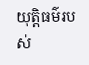យុត្តិធម៌របស់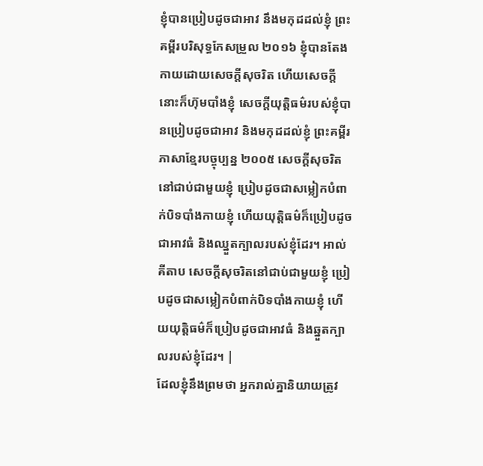ខ្ញុំបានប្រៀបដូចជាអាវ នឹងមកុដដល់ខ្ញុំ ព្រះគម្ពីរបរិសុទ្ធកែសម្រួល ២០១៦ ខ្ញុំបានតែងកាយដោយសេចក្ដីសុចរិត ហើយសេចក្ដីនោះក៏ហ៊ុមបាំងខ្ញុំ សេចក្ដីយុត្តិធម៌របស់ខ្ញុំបានប្រៀបដូចជាអាវ និងមកុដដល់ខ្ញុំ ព្រះគម្ពីរភាសាខ្មែរបច្ចុប្បន្ន ២០០៥ សេចក្ដីសុចរិតនៅជាប់ជាមួយខ្ញុំ ប្រៀបដូចជាសម្លៀកបំពាក់បិទបាំងកាយខ្ញុំ ហើយយុត្តិធម៌ក៏ប្រៀបដូចជាអាវធំ និងឈ្នួតក្បាលរបស់ខ្ញុំដែរ។ អាល់គីតាប សេចក្ដីសុចរិតនៅជាប់ជាមួយខ្ញុំ ប្រៀបដូចជាសម្លៀកបំពាក់បិទបាំងកាយខ្ញុំ ហើយយុត្តិធម៌ក៏ប្រៀបដូចជាអាវធំ និងឆ្នួតក្បាលរបស់ខ្ញុំដែរ។ |
ដែលខ្ញុំនឹងព្រមថា អ្នករាល់គ្នានិយាយត្រូវ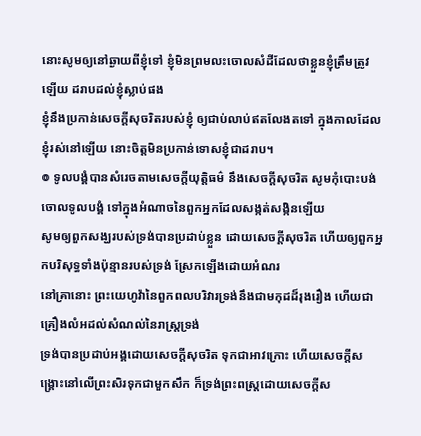នោះសូមឲ្យនៅឆ្ងាយពីខ្ញុំទៅ ខ្ញុំមិនព្រមលះចោលសំដីដែលថាខ្លួនខ្ញុំត្រឹមត្រូវឡើយ ដរាបដល់ខ្ញុំស្លាប់ផង
ខ្ញុំនឹងប្រកាន់សេចក្ដីសុចរិតរបស់ខ្ញុំ ឲ្យជាប់លាប់ឥតលែងតទៅ ក្នុងកាលដែលខ្ញុំរស់នៅឡើយ នោះចិត្តមិនប្រកាន់ទោសខ្ញុំជាដរាប។
៙ ទូលបង្គំបានសំរេចតាមសេចក្ដីយុត្តិធម៌ នឹងសេចក្ដីសុចរិត សូមកុំបោះបង់ចោលទូលបង្គំ ទៅក្នុងអំណាចនៃពួកអ្នកដែលសង្កត់សង្កិនឡើយ
សូមឲ្យពួកសង្ឃរបស់ទ្រង់បានប្រដាប់ខ្លួន ដោយសេចក្ដីសុចរិត ហើយឲ្យពួកអ្នកបរិសុទ្ធទាំងប៉ុន្មានរបស់ទ្រង់ ស្រែកឡើងដោយអំណរ
នៅគ្រានោះ ព្រះយេហូវ៉ានៃពួកពលបរិវារទ្រង់នឹងជាមកុដដ៏រុងរឿង ហើយជាគ្រឿងលំអដល់សំណល់នៃរាស្ត្រទ្រង់
ទ្រង់បានប្រដាប់អង្គដោយសេចក្ដីសុចរិត ទុកជាអាវក្រោះ ហើយសេចក្ដីសង្គ្រោះនៅលើព្រះសិរទុកជាមួកសឹក ក៏ទ្រង់ព្រះពស្ត្រដោយសេចក្ដីស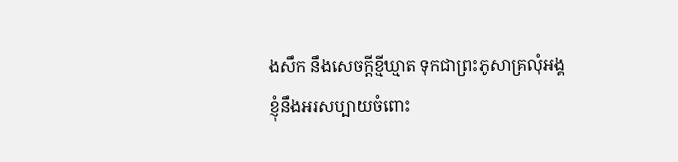ងសឹក នឹងសេចក្ដីខ្មីឃ្មាត ទុកជាព្រះភូសាគ្រលុំអង្គ
ខ្ញុំនឹងអរសប្បាយចំពោះ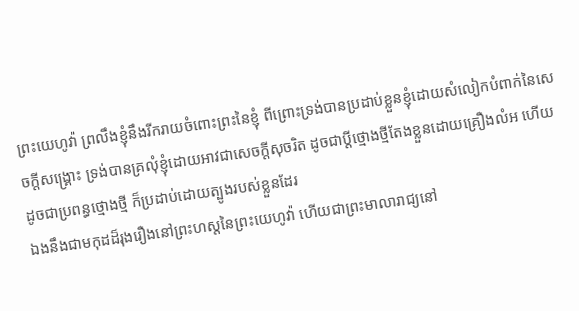ព្រះយេហូវ៉ា ព្រលឹងខ្ញុំនឹងរីករាយចំពោះព្រះនៃខ្ញុំ ពីព្រោះទ្រង់បានប្រដាប់ខ្លួនខ្ញុំដោយសំលៀកបំពាក់នៃសេចក្ដីសង្គ្រោះ ទ្រង់បានគ្រលុំខ្ញុំដោយអាវជាសេចក្ដីសុចរិត ដូចជាប្ដីថ្មោងថ្មីតែងខ្លួនដោយគ្រឿងលំអ ហើយដូចជាប្រពន្ធថ្មោងថ្មី ក៏ប្រដាប់ដោយត្បូងរបស់ខ្លួនដែរ
ឯងនឹងជាមកុដដ៏រុងរឿងនៅព្រះហស្តនៃព្រះយេហូវ៉ា ហើយជាព្រះមាលារាជ្យនៅ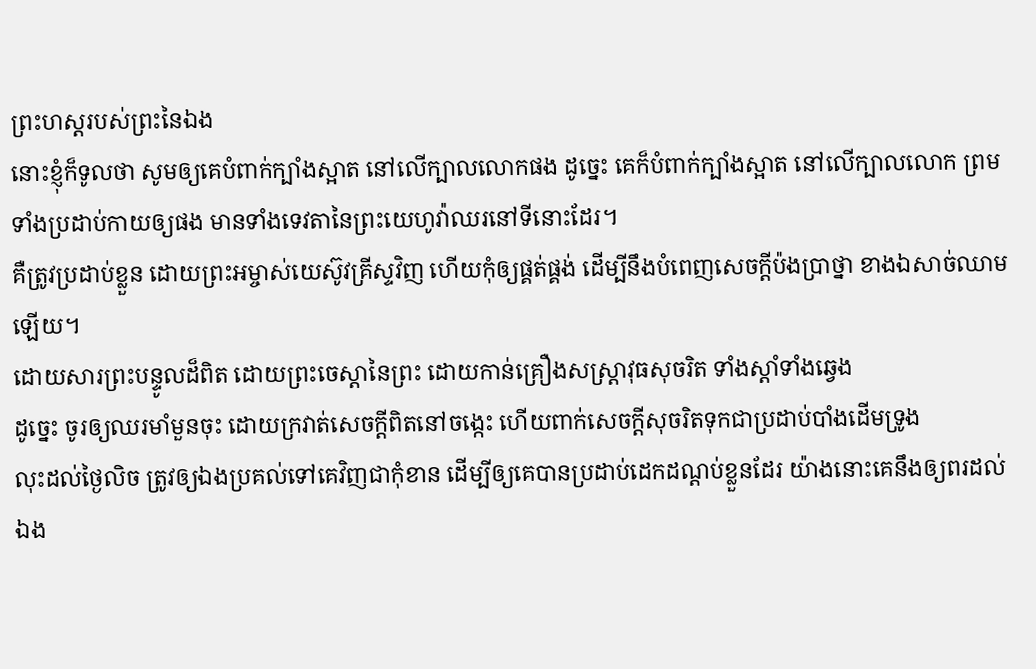ព្រះហស្តរបស់ព្រះនៃឯង
នោះខ្ញុំក៏ទូលថា សូមឲ្យគេបំពាក់ក្បាំងស្អាត នៅលើក្បាលលោកផង ដូច្នេះ គេក៏បំពាក់ក្បាំងស្អាត នៅលើក្បាលលោក ព្រមទាំងប្រដាប់កាយឲ្យផង មានទាំងទេវតានៃព្រះយេហូវ៉ាឈរនៅទីនោះដែរ។
គឺត្រូវប្រដាប់ខ្លួន ដោយព្រះអម្ចាស់យេស៊ូវគ្រីស្ទវិញ ហើយកុំឲ្យផ្គត់ផ្គង់ ដើម្បីនឹងបំពេញសេចក្ដីប៉ងប្រាថ្នា ខាងឯសាច់ឈាមឡើយ។
ដោយសារព្រះបន្ទូលដ៏ពិត ដោយព្រះចេស្តានៃព្រះ ដោយកាន់គ្រឿងសស្ត្រាវុធសុចរិត ទាំងស្តាំទាំងឆ្វេង
ដូច្នេះ ចូរឲ្យឈរមាំមួនចុះ ដោយក្រវាត់សេចក្ដីពិតនៅចង្កេះ ហើយពាក់សេចក្ដីសុចរិតទុកជាប្រដាប់បាំងដើមទ្រូង
លុះដល់ថ្ងៃលិច ត្រូវឲ្យឯងប្រគល់ទៅគេវិញជាកុំខាន ដើម្បីឲ្យគេបានប្រដាប់ដេកដណ្តប់ខ្លួនដែរ យ៉ាងនោះគេនឹងឲ្យពរដល់ឯង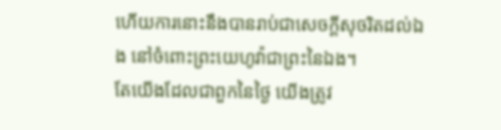ហើយការនោះនឹងបានរាប់ជាសេចក្ដីសុចរិតដល់ឯង នៅចំពោះព្រះយេហូវ៉ាជាព្រះនៃឯង។
តែយើងដែលជាពួកនៃថ្ងៃ យើងត្រូវ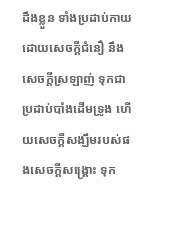ដឹងខ្លួន ទាំងប្រដាប់កាយដោយសេចក្ដីជំនឿ នឹងសេចក្ដីស្រឡាញ់ ទុកជាប្រដាប់បាំងដើមទ្រូង ហើយសេចក្ដីសង្ឃឹមរបស់ផងសេចក្ដីសង្គ្រោះ ទុក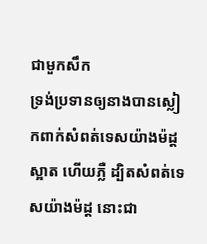ជាមួកសឹក
ទ្រង់ប្រទានឲ្យនាងបានស្លៀកពាក់សំពត់ទេសយ៉ាងម៉ដ្ត ស្អាត ហើយភ្លឺ ដ្បិតសំពត់ទេសយ៉ាងម៉ដ្ត នោះជា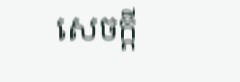សេចក្ដី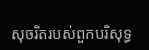សុចរិតរបស់ពួកបរិសុទ្ធ